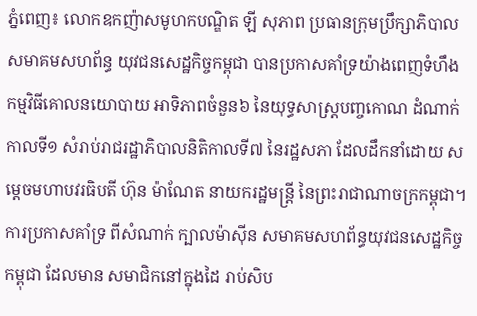ភ្នំពេញ៖ លោកឧកញ៉ាសមូហកបណ្ឌិត ឡី សុភាព ប្រធានក្រុមប្រឹក្សាភិបាល សមាគមសហព័ន្ធ យុវជនសេដ្ឋកិច្ចកម្ពុជា បានប្រកាសគាំទ្រយ៉ាងពេញទំហឹង កម្មវិធីគោលនយោបាយ អាទិភាពចំនួន៦ នៃយុទ្ធសាស្ត្របញ្ចកោណ ដំណាក់កាលទី១ សំរាប់រាជរដ្ឋាភិបាលនិតិកាលទី៧ នៃរដ្ឋសភា ដែលដឹកនាំដោយ សម្តេចមហាបវរធិបតី ហ៊ុន ម៉ាណែត នាយករដ្ឋមន្ត្រី នៃព្រះរាជាណាចក្រកម្ពុជា។
ការប្រកាសគាំទ្រ ពីសំណាក់ ក្បាលម៉ាស៊ីន សមាគមសហព័ន្ធយុវជនសេដ្ឋកិច្ចកម្ពុជា ដែលមាន សមាជិកនៅក្នុងដៃ រាប់សិប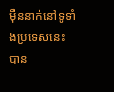ម៉ឺននាក់នៅទូទាំងប្រទេសនេះ បាន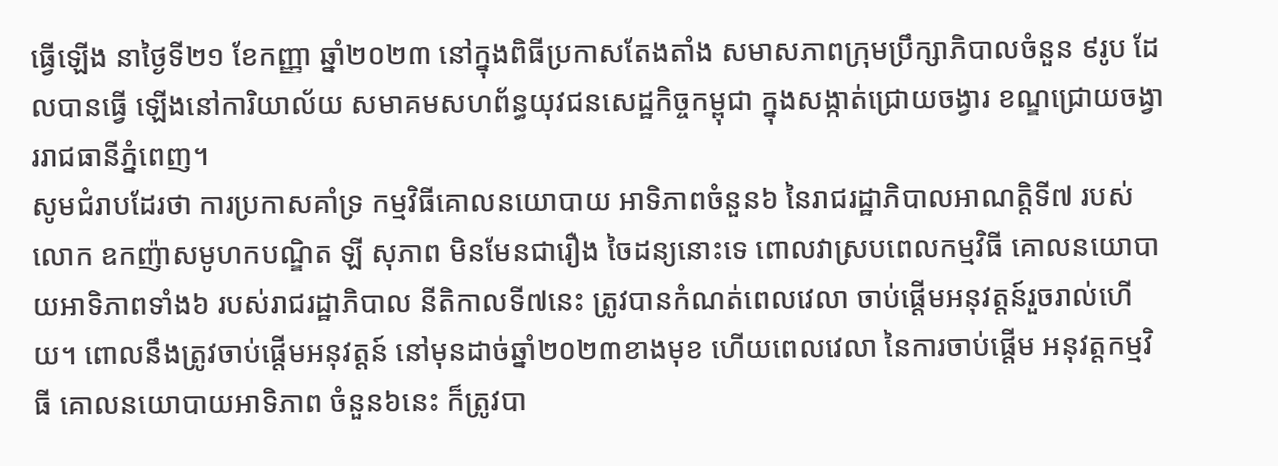ធ្វើឡើង នាថ្ងៃទី២១ ខែកញ្ញា ឆ្នាំ២០២៣ នៅក្នុងពិធីប្រកាសតែងតាំង សមាសភាពក្រុមប្រឹក្សាភិបាលចំនួន ៩រូប ដែលបានធ្វើ ឡើងនៅការិយាល័យ សមាគមសហព័ន្ធយុវជនសេដ្ឋកិច្ចកម្ពុជា ក្នុងសង្កាត់ជ្រោយចង្វារ ខណ្ឌជ្រោយចង្វាររាជធានីភ្នំពេញ។
សូមជំរាបដែរថា ការប្រកាសគាំទ្រ កម្មវិធីគោលនយោបាយ អាទិភាពចំនួន៦ នៃរាជរដ្ឋាភិបាលអាណត្តិទី៧ របស់ លោក ឧកញ៉ាសមូហកបណ្ឌិត ឡី សុភាព មិនមែនជារឿង ចៃដន្យនោះទេ ពោលវាស្របពេលកម្មវិធី គោលនយោបាយអាទិភាពទាំង៦ របស់រាជរដ្ឋាភិបាល នីតិកាលទី៧នេះ ត្រូវបានកំណត់ពេលវេលា ចាប់ផ្តើមអនុវត្តន៍រួចរាល់ហើយ។ ពោលនឹងត្រូវចាប់ផ្តើមអនុវត្តន៍ នៅមុនដាច់ឆ្នាំ២០២៣ខាងមុខ ហើយពេលវេលា នៃការចាប់ផ្តើម អនុវត្តកម្មវិធី គោលនយោបាយអាទិភាព ចំនួន៦នេះ ក៏ត្រូវបា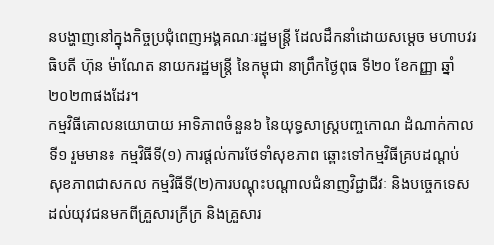នបង្ហាញនៅក្នុងកិច្ចប្រជុំពេញអង្គគណៈរដ្ឋមន្ត្រី ដែលដឹកនាំដោយសម្តេច មហាបវរធិបតី ហ៊ុន ម៉ាណែត នាយករដ្ឋមន្ត្រី នៃកម្ពុជា នាព្រឹកថ្ងៃពុធ ទី២០ ខែកញ្ញា ឆ្នាំ២០២៣ផងដែរ។
កម្មវិធីគោលនយោបាយ អាទិភាពចំនួន៦ នៃយុទ្ធសាស្ត្របញ្ចកោណ ដំណាក់កាលទី១ រួមមាន៖ កម្មវិធីទី(១) ការផ្តល់ការថែទាំសុខភាព ឆ្ពោះទៅកម្មវិធីគ្របដណ្តប់ សុខភាពជាសកល កម្មវិធីទី(២)ការបណ្តុះបណ្តាលជំនាញវិជ្ជាជីវៈ និងបច្ចេកទេស ដល់យុវជនមកពីគ្រួសារក្រីក្រ និងគ្រួសារ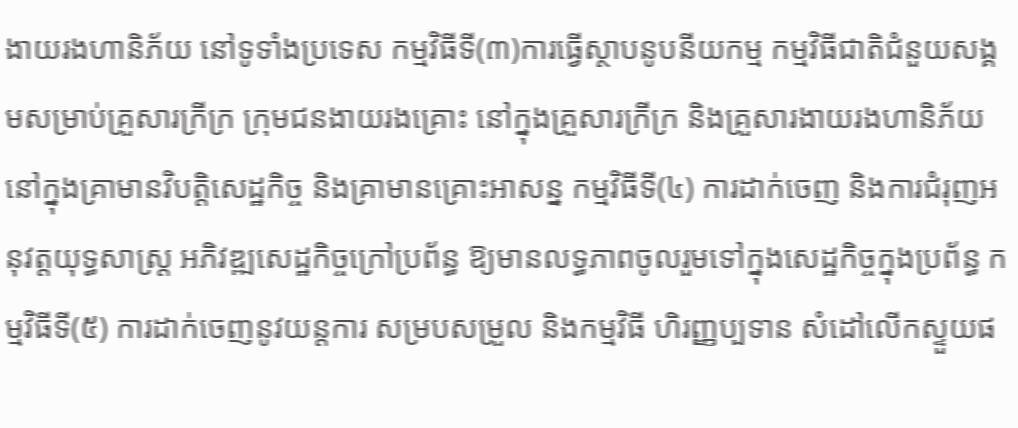ងាយរងហានិភ័យ នៅទូទាំងប្រទេស កម្មវិធីទី(៣)ការធ្វើស្ថាបនូបនីយកម្ម កម្មវិធីជាតិជំនួយសង្គមសម្រាប់គ្រួសារក្រីក្រ ក្រុមជនងាយរងគ្រោះ នៅក្នុងគ្រួសារក្រីក្រ និងគ្រួសារងាយរងហានិភ័យ នៅក្នុងគ្រាមានវិបត្តិសេដ្ឋកិច្ច និងគ្រាមានគ្រោះអាសន្ន កម្មវិធីទី(៤) ការដាក់ចេញ និងការជំរុញអនុវត្តយុទ្ធសាស្ត្រ អភិវឌ្ឍសេដ្ឋកិច្ចក្រៅប្រព័ន្ធ ឱ្យមានលទ្ធភាពចូលរួមទៅក្នុងសេដ្ឋកិច្ចក្នុងប្រព័ន្ធ កម្មវិធីទី(៥) ការដាក់ចេញនូវយន្តការ សម្របសម្រួល និងកម្មវិធី ហិរញ្ញប្បទាន សំដៅលើកស្ទួយផ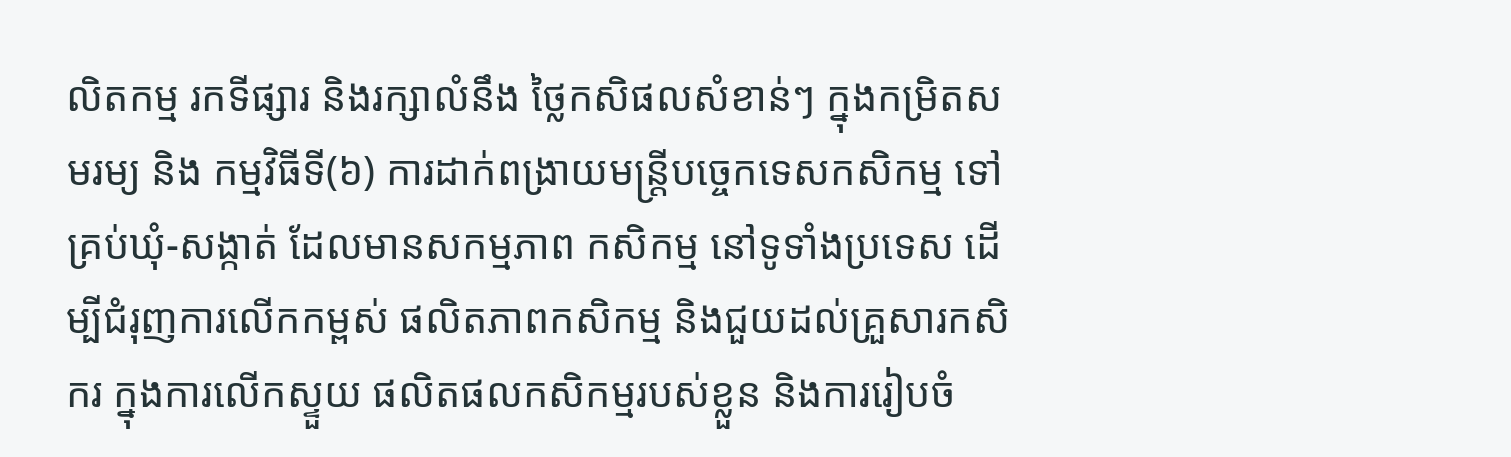លិតកម្ម រកទីផ្សារ និងរក្សាលំនឹង ថ្លៃកសិផលសំខាន់ៗ ក្នុងកម្រិតសមរម្យ និង កម្មវិធីទី(៦) ការដាក់ពង្រាយមន្ត្រីបច្ចេកទេសកសិកម្ម ទៅគ្រប់ឃុំ-សង្កាត់ ដែលមានសកម្មភាព កសិកម្ម នៅទូទាំងប្រទេស ដើម្បីជំរុញការលើកកម្ពស់ ផលិតភាពកសិកម្ម និងជួយដល់គ្រួសារកសិករ ក្នុងការលើកស្ទួយ ផលិតផលកសិកម្មរបស់ខ្លួន និងការរៀបចំ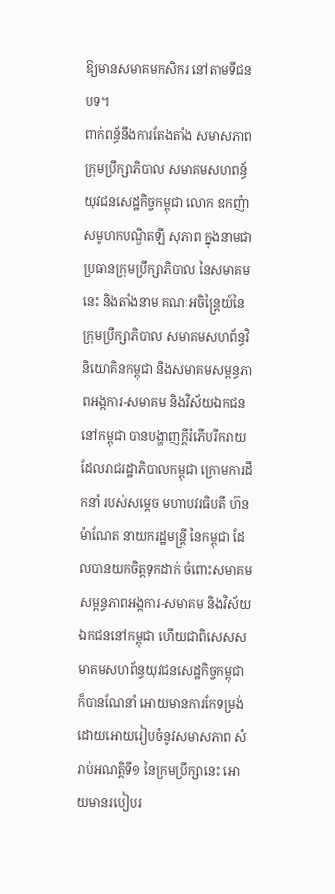ឱ្យមានសមាគមកសិករ នៅតាមទីជនបទ។
ពាក់ពន្ធ័នឹងការតែងតាំង សមាសភាព ក្រុមប្រឹក្សាភិបាល សមាគមសហពន្ធ័យុវជនសេដ្ឋកិច្ចកម្ពុជា លោក ឧកញ៉ា សមូហកបណ្ឌិតឡី សុភាព ក្នុងនាមជាប្រធានក្រុមប្រឹក្សាភិបាល នៃសមាគមនេះ និងតាំងនាម គណៈអចិន្ត្រៃយ៍នៃក្រុមប្រឹក្សាភិបាល សមាគមសហព័ន្ធវិនិយោគិនកម្ពុជា និងសមាគមសម្ពន្ធភាពអង្កការ-សមាគម និងវិស័យឯកជននៅកម្ពុជា បានបង្ហាញក្តីរំភើបរីករាយ ដែលរាជរដ្ឋាភិបាលកម្ពុជា ក្រោមការដឹកនាំ របស់សម្តេច មហាបវរធិបតី ហ៊នម៉ាណែត នាយករដ្ឋមន្ត្រី នៃកម្ពុជា ដែលបានយកចិត្តទុកដាក់ ចំពោះសមាគមសម្ពន្ធភាពអង្កការ-សមាគម និងវិស័យឯកជននៅកម្ពុជា ហើយជាពិសេសសមាគមសហព័ន្ធយុវជនសេដ្ឋកិច្ចកម្ពុជា ក៏បានណែនាំ អោយមានការកែទម្រង់ ដោយអោយរៀបចំនូវសមាសភាព សំរាប់អណត្តិទី១ នៃក្រមប្រឹក្សានេះ អោយមានរបៀបរ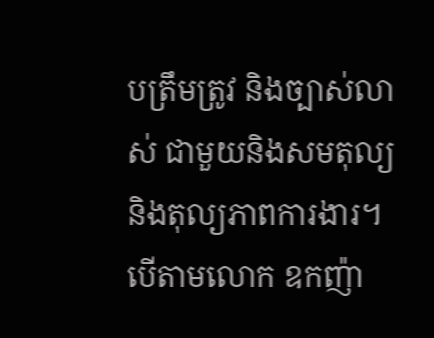បត្រឹមត្រូវ និងច្បាស់លាស់ ជាមួយនិងសមតុល្យ និងតុល្យភាពការងារ។
បើតាមលោក ឧកញ៉ា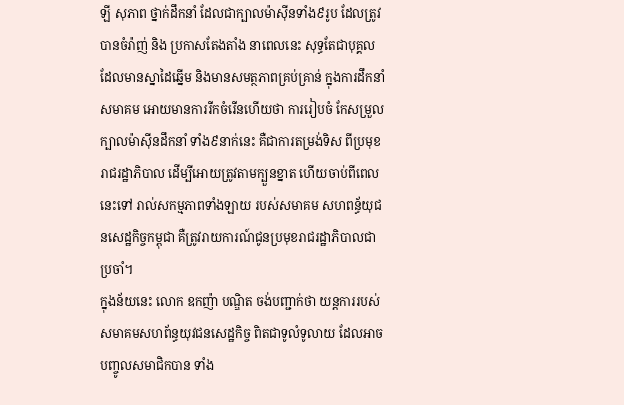ឡី សុភាព ថ្នាក់ដឹកនាំ ដែលជាក្បាលម៉ាស៊ីនទាំង៩រូប ដែលត្រូវបានចំរ៉ាញ់ និង ប្រកាសតែងតាំង នាពេលនេះ សុទ្ធតែជាបុគ្គល ដែលមានស្នាដៃឆ្នើម និងមានសមត្ថភាពគ្រប់គ្រាន់ ក្នុងការដឹកនាំសមាគម អោយមានការរីកចំរើនហើយថា ការរៀបចំ កែសម្រួលក្បាលម៉ាស៊ីនដឹកនាំ ទាំង៩នាក់នេះ គឺជាការតម្រង់ទិស ពីប្រមុខរាជរដ្ឋាភិបាល ដើម្បីអោយត្រូវតាមក្បួនខ្នាត ហើយចាប់ពីពេលនេះទៅ រាល់សកម្មភាពទាំងឡាយ របស់សមាគម សហពន្ធ័យុជនសេដ្ឋកិច្ចកម្ពុជា គឺត្រូវរាយការណ៍ជូនប្រមុខរាជរដ្ឋាភិបាលជាប្រចាំ។
ក្នុងន័យនេះ លោក ឧកញ៉ា បណ្ឌិត ចង់បញ្ជាក់ថា យន្តការរបស់សមាគមសហព័ន្ធយុវជនសេដ្ឋកិច្ច ពិតជាទូលំទូលាយ ដែលអាចបញ្ចូលសមាជិកបាន ទាំង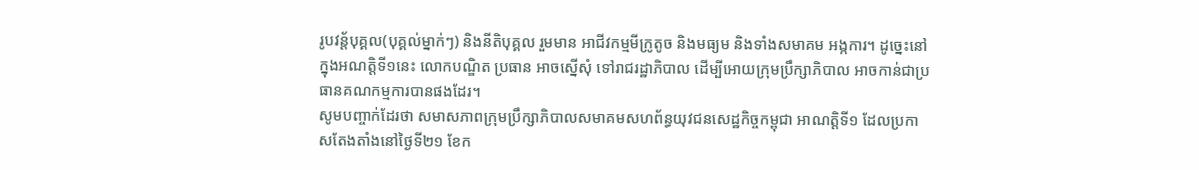រូបវន្ត័បុគ្គល(បុគ្គល់ម្នាក់ៗ) និងនីតិបុគ្គល រួមមាន អាជីវកម្មមីក្រូតូច និងមធ្យម និងទាំងសមាគម អង្កការ។ ដូច្នេះនៅក្នុងអណត្តិទី១នេះ លោកបណ្ឌិត ប្រធាន អាចស្នើសុំ ទៅរាជរដ្ឋាភិបាល ដើម្បីអោយក្រុមប្រឹក្សាភិបាល អាចកាន់ជាប្រធានគណកម្មការបានផងដែរ។
សូមបញ្ចាក់ដែរថា សមាសភាពក្រុមប្រឹក្សាភិបាលសមាគមសហព័ន្ធយុវជនសេដ្ឋកិច្ចកម្ពុជា អាណត្តិទី១ ដែលប្រកាសតែងតាំងនៅថ្ងៃទី២១ ខែក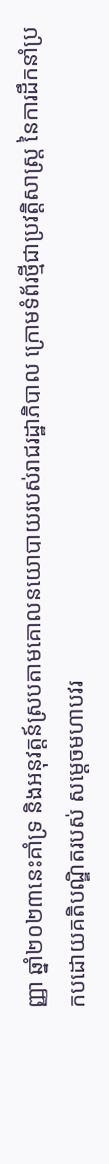ញ្ញា ឆ្នាំ២០២៣នេះគាំទ្រ និងអនុវត្តន៍ស្របតាមគោលនយោបាយរបស់រាជរដ្ឋាភិបាល ក្រោមទំព័រថ្មីជាប្រវត្តិសាស្ត្រ នៃការដឹកនាំប្រកបដោយគតិបណ្ឌិតរបស់ សម្តេចមហាបវរ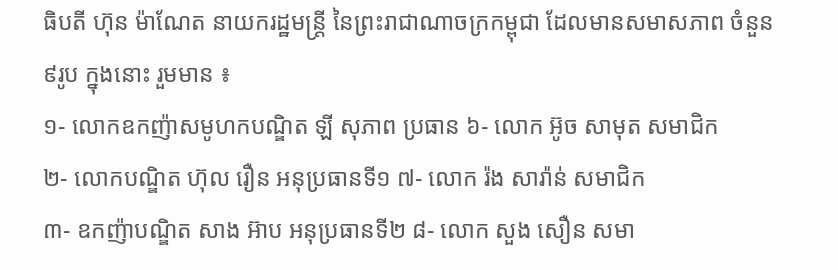ធិបតី ហ៊ុន ម៉ាណែត នាយករដ្ឋមន្ត្រី នៃព្រះរាជាណាចក្រកម្ពុជា ដែលមានសមាសភាព ចំនួន ៩រូប ក្នុងនោះ រួមមាន ៖
១- លោកឧកញ៉ាសមូហកបណ្ឌិត ឡី សុភាព ប្រធាន ៦- លោក អ៊ូច សាមុត សមាជិក
២- លោកបណ្ឌិត ហ៊ុល រឿន អនុប្រធានទី១ ៧- លោក រ៉ង សារ៉ាន់ សមាជិក
៣- ឧកញ៉ាបណ្ឌិត សាង អ៊ាប អនុប្រធានទី២ ៨- លោក សួង សឿន សមា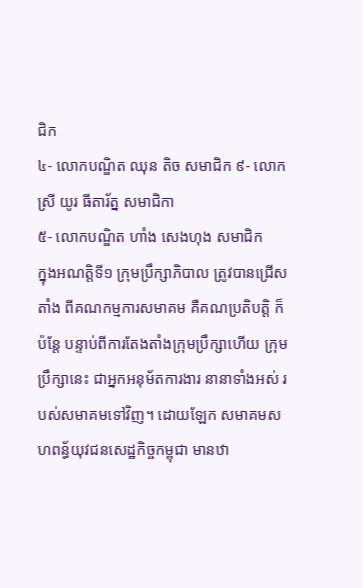ជិក
៤- លោកបណ្ឌិត ឈុន តិច សមាជិក ៩- លោកស្រី យូរ ធីតារ័ត្ន សមាជិកា
៥- លោកបណ្ឌិត ហាំង សេងហុង សមាជិក
ក្នុងអណត្តិទី១ ក្រុមប្រឹក្សាភិបាល ត្រូវបានជ្រើសតាំង ពីគណកម្មការសមាគម គឺគណប្រតិបត្តិ ក៏ប៉ន្តែ បន្ទាប់ពីការតែងតាំងក្រុមប្រឹក្សាហើយ ក្រុមប្រឹក្សានេះ ជាអ្នកអនុម័តការងារ នានាទាំងអស់ របស់សមាគមទៅវិញ។ ដោយឡែក សមាគមសហពន្ធ័យុវជនសេដ្ឋកិច្ចកម្ពុជា មានឋា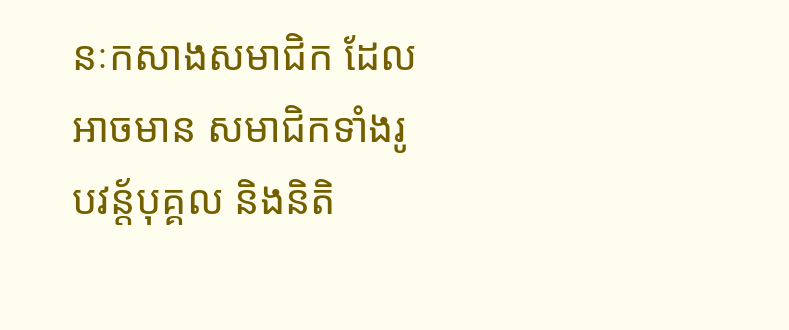នៈកសាងសមាជិក ដែលអាចមាន សមាជិកទាំងរូបវន្ត័បុគ្គល និងនិតិ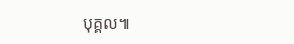បុគ្គល៕